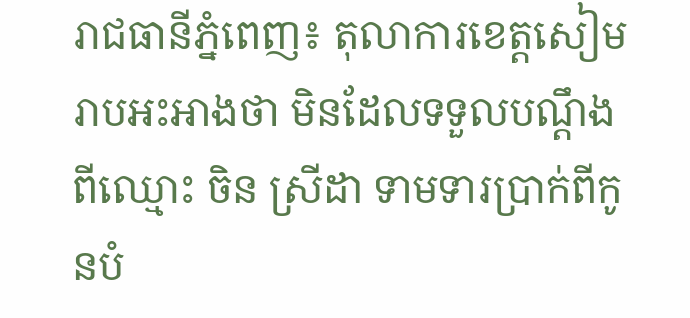រាជធានីភ្នំពេញ៖ តុលាការខេត្តសៀមរាបអះអាងថា មិនដែលទទួលបណ្ដឹង ពីឈ្មោះ ចិន ស្រីដា ទាមទារប្រាក់ពីកូនបំ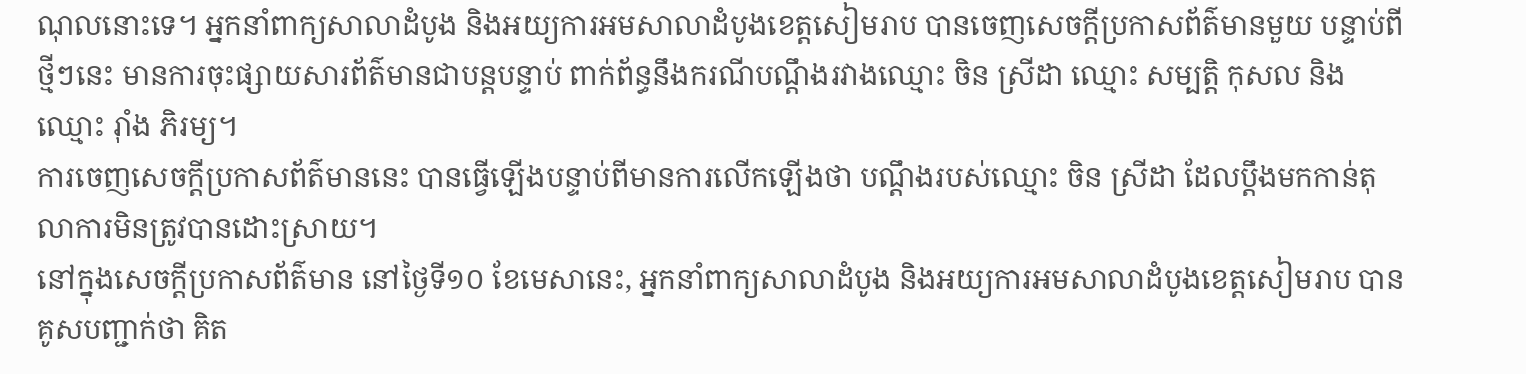ណុលនោះទេ។ អ្នកនាំពាក្យសាលាដំបូង និងអយ្យការអមសាលាដំបូងខេត្តសៀមរាប បានចេញសេចក្តីប្រកាសព័ត៌មានមួយ បន្ទាប់ពីថ្មីៗនេះ មានការចុះផ្សាយសារព័ត៌មានជាបន្តបន្ទាប់ ពាក់ព័ន្ធនឹងករណីបណ្ដឹងរវាងឈ្មោះ ចិន ស្រីដា ឈ្មោះ សម្បត្តិ កុសល និងឈ្មោះ រ៉ាំង ភិរម្យ។
ការចេញសេចក្តីប្រកាសព័ត៌មាននេះ បានធ្វើឡើងបន្ទាប់ពីមានការលើកឡើងថា បណ្តឹងរបស់ឈ្មោះ ចិន ស្រីដា ដែលប្តឹងមកកាន់តុលាការមិនត្រូវបានដោះស្រាយ។
នៅក្នុងសេចក្ដីប្រកាសព័ត៌មាន នៅថ្ងៃទី១០ ខែមេសានេះ, អ្នកនាំពាក្យសាលាដំបូង និងអយ្យការអមសាលាដំបូងខេត្តសៀមរាប បានគូសបញ្ជាក់ថា គិត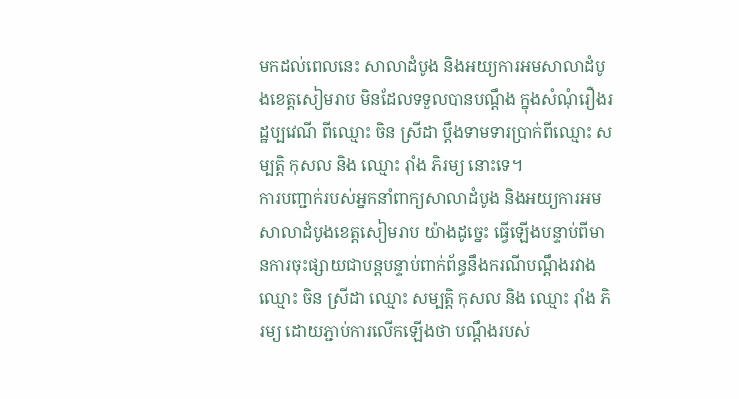មកដល់ពេលនេះ សាលាដំបូង និងអយ្យការអមសាលាដំបូងខេត្តសៀមរាប មិនដែលទទួលបានបណ្ដឹង ក្នុងសំណុំរឿងរដ្ឋប្បវេណី ពីឈ្មោះ ចិន ស្រីដា ប្ដឹងទាមទារប្រាក់ពីឈ្មោះ សម្បត្តិ កុសល និង ឈ្មោះ រ៉ាំង ភិរម្យ នោះទេ។
ការបញ្ជាក់របស់អ្នកនាំពាក្យសាលាដំបូង និងអយ្យការអមសាលាដំបូងខេត្តសៀមរាប យ៉ាងដូច្នេះ ធ្វើឡើងបន្ទាប់ពីមានការចុះផ្សាយជាបន្តបន្ទាប់ពាក់ព័ន្ធនឹងករណីបណ្ដឹងរវាងឈ្មោះ ចិន ស្រីដា ឈ្មោះ សម្បត្តិ កុសល និង ឈ្មោះ រ៉ាំង ភិរម្យ ដោយភ្ជាប់ការលើកឡើងថា បណ្ដឹងរបស់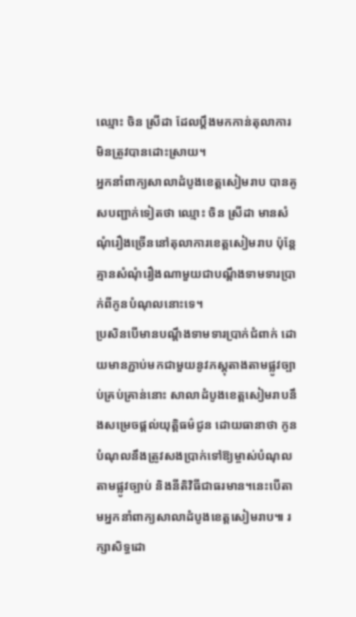ឈ្មោះ ចិន ស្រីដា ដែលប្ដឹងមកកាន់តុលាការមិនត្រូវបានដោះស្រាយ។
អ្នកនាំពាក្យសាលាដំបូងខេត្តសៀមរាប បានគូសបញ្ជាក់ទៀតថា ឈ្មោះ ចិន ស្រីដា មានសំណុំរឿងច្រើននៅតុលាការខេត្តសៀមរាប ប៉ុន្តែ គ្មានសំណុំរឿងណាមួយជាបណ្តឹងទាមទារប្រាក់ពីកូនបំណុលនោះទេ។
ប្រសិនបើមានបណ្តឹងទាមទារប្រាក់ជំពាក់ ដោយមានភ្ជាប់មកជាមួយនូវភស្តុតាងតាមផ្លូវច្បាប់គ្រប់គ្រាន់នោះ សាលាដំបូងខេត្តសៀមរាបនឹងសម្រេចផ្តល់យុត្តិធម៌ជូន ដោយធានាថា កូនបំណុលនឹងត្រូវសងប្រាក់ទៅឱ្យម្ចាស់បំណុល តាមផ្លូវច្បាប់ និងនីតិវិធីជាធរមាន។នេះបើតាមអ្នកនាំពាក្យសាលាដំបូងខេត្តសៀមរាប៕ រក្សាសិទ្ធដោ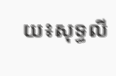យ៖សុទ្ធលី